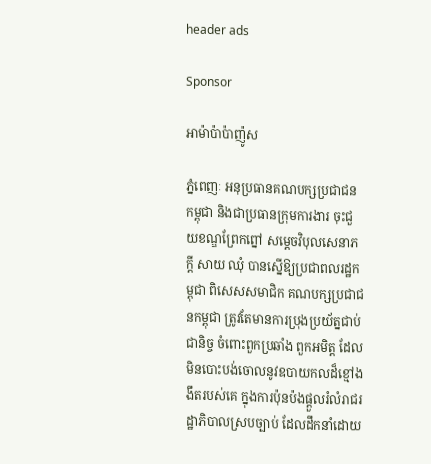header ads

Sponsor

អាម៉ាប៉ាប៉ាញ៉ូស

ភ្នំពេញៈ អនុប្រធានគណបក្សប្រជាជនកម្ពុជា និងជាប្រធានក្រុមការងារ ចុះជួយខណ្ឌព្រែកព្នៅ សម្តេចវិបុលសេនាភក្តី សាយ ឈុំ បានស្នើឱ្យប្រជាពលរដ្ឋកម្ពុជា ពិសេសសមាជិក គណបក្សប្រជាជនកម្ពុជា ត្រូវតែមានការប្រុងប្រយ័ត្នជាប់ជានិច្ច ចំពោះពួកប្រឆាំង ពួកអមិត្ត ដែលមិនបោះបង់ចោលនូវឧបាយកលដ៏ខ្មៅងងឹតរបស់គេ ក្នុងការប៉ុនប៉ងផ្តួលរំលំរាជរដ្ឋាភិបាលស្របច្បាប់ ដែលដឹកនាំដោយ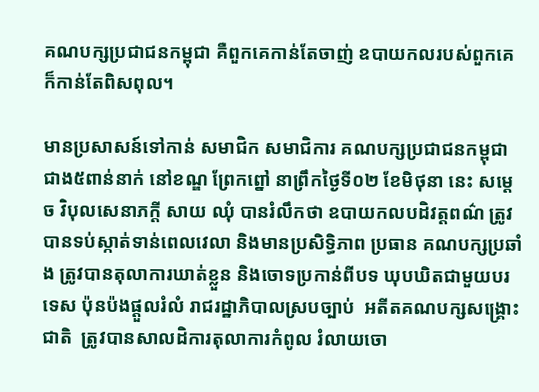គណបក្សប្រជាជនកម្ពុជា គឺពួកគេកាន់តែចាញ់ ឧបាយកលរបស់ពួកគេ ក៏កាន់តែពិសពុល។

មានប្រសាសន៍ទៅកាន់ សមាជិក សមាជិការ គណបក្សប្រជាជនកម្ពុជា ជាង៥ពាន់នាក់ នៅខណ្ឌ ព្រែកព្នៅ នាព្រឹកថ្ងៃទី០២ ខែមិថុនា នេះ សម្តេច វិបុលសេនាភក្តី សាយ ឈុំ បានរំលឹកថា ឧបាយកលបដិវត្តពណ៌ ត្រូវបានទប់ស្កាត់ទាន់ពេលវេលា និងមានប្រសិទ្ធិភាព ប្រធាន គណបក្សប្រឆាំង ត្រូវបានតុលាការឃាត់ខ្លួន និងចោទប្រកាន់ពីបទ ឃុបឃិតជាមួយបរទេស ប៉ុនប៉ងផ្តួលរំលំ រាជរដ្ឋាភិបាលស្របច្បាប់  អតីតគណបក្សសង្រ្គោះជាតិ  ត្រូវបានសាលដិការតុលាការកំពូល រំលាយចោ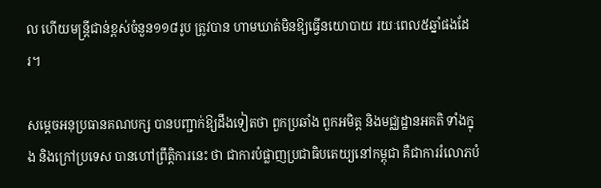ល ហើយមន្រ្តីជាន់ខ្ពស់ចំនួន១១៨រូប ត្រូវបាន ហាមឃាត់មិនឱ្យធ្វើនយោបាយ រយៈពេល៥ឆ្នាំផងដែរ។

សម្តេចអនុប្រធានគណបក្ស បានបញ្ជាក់ឱ្យដឹងទៀតថា ពួកប្រឆាំង ពួកអមិត្ត និងមជ្ឈដ្ឋានអគតិ ទាំងក្នុង និងក្រៅប្រទេស បានហៅព្រឹត្តិការនេះ ថា ជាការបំផ្លាញប្រជាធិបតេយ្យនៅកម្ពុជា គឺជាការរំលោភបំ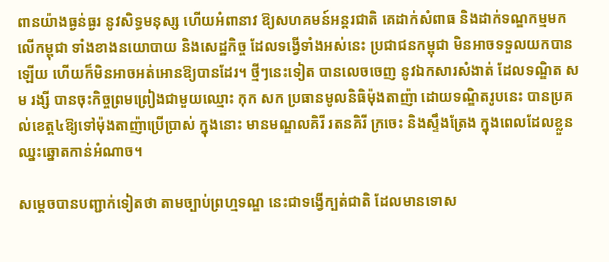ពានយ៉ាងធ្ងន់ធ្ងរ នូវសិទ្ធមនុស្ស ហើយអំពានាវ ឱ្យសហគមន៍អន្តរជាតិ គេដាក់សំពាធ និងដាក់ទណ្ឌកម្មមកលើកម្ពុជា ទាំងខាងនយោបាយ និងសេដ្ឋកិច្ច ដែលទង្វើទាំងអស់នេះ ប្រជាជនកម្ពុជា មិនអាចទទួលយកបានឡើយ ហើយក៏មិនអាចអត់អោនឱ្យបានដែរ។ ថ្មីៗនេះទៀត បានលេចចេញ នូវឯកសារសំងាត់ ដែលទណ្ឌិត សម រង្សី បានចុះកិច្ចព្រមព្រៀងជាមួយឈ្មោះ កុក សក ប្រធានមូលនិធិម៉ុងតាញ៉ា ដោយទណ្ឌិតរូបនេះ បានប្រគល់ខេត្ត៤ឱ្យទៅម៉ុងតាញ៉ាប្រើប្រាស់ ក្នុងនោះ មានមណ្ឌលគិរី រតនគិរី ក្រចេះ និងស្ទឹងត្រែង ក្នុងពេលដែលខ្លួនឈ្នះឆ្នោតកាន់អំណាច។

សម្តេចបានបញ្ជាក់ទៀតថា តាមច្បាប់ព្រហ្មទណ្ឌ នេះជាទង្វើក្បត់ជាតិ ដែលមានទោស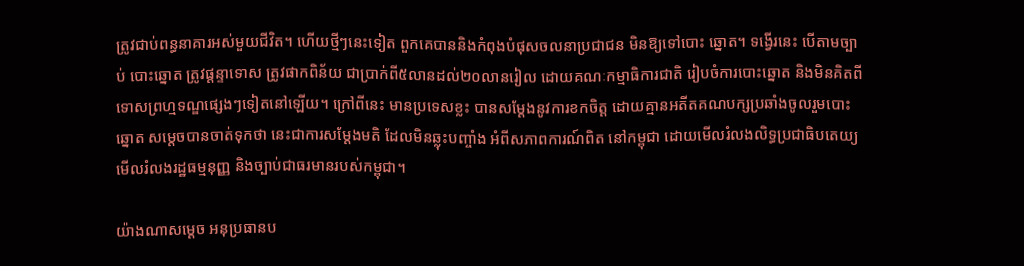ត្រូវជាប់ពន្ធនាគារអស់មួយជីវិត។ ហើយថ្មីៗនេះទៀត ពួកគេបាននិងកំពុងបំផុសចលនាប្រជាជន មិនឱ្យទៅបោះ ឆ្នោត។ ទង្វើរនេះ បើតាមច្បាប់ បោះឆ្នោត ត្រូវផ្តន្ទាទោស ត្រូវផាកពិន័យ ជាប្រាក់ពី៥លានដល់២០លានរៀល ដោយគណៈកម្មាធិការជាតិ រៀបចំការបោះឆ្នោត និងមិនគិតពីទោសព្រហ្មទណ្ឌផ្សេងៗទៀតនៅឡើយ។ ក្រៅពីនេះ មានប្រទេសខ្លះ បានសម្តែងនូវការខកចិត្ត ដោយគ្មានអតីតគណបក្សប្រឆាំងចូលរួមបោះឆ្នោត សម្តេចបានចាត់ទុកថា នេះជាការសម្តែងមតិ ដែលមិនឆ្លុះបញ្ចាំង អំពីសភាពការណ៍ពិត នៅកម្ពុជា ដោយមើលរំលងលិទ្ធប្រជាធិបតេយ្យ មើលរំលងរដ្ឋធម្មនុញ្ញ និងច្បាប់ជាធរមានរបស់កម្ពុជា។

យ៉ាងណាសម្តេច អនុប្រធានប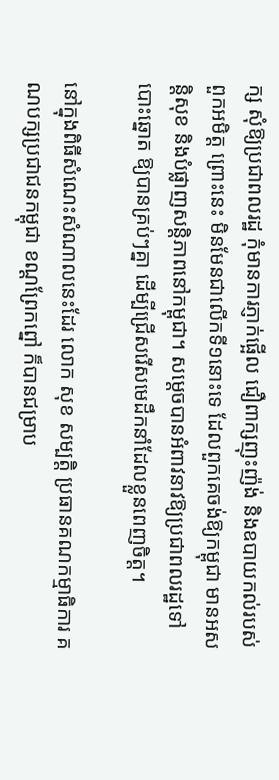ក្ស សុំឱ្យប្រជាពលរដ្ឋ កុំមានការភ្ញាក់ផ្អើល ជឿពាក្សញុះញ៉ង់ និងឧបាយកល់របស់ពួកអមិត្ត ព្រោះនេះ មិនមែនជាលើកទី១នោះទេ ដែលពួកគេចង់ឱ្យកម្ពុជា មានអសន្តិសុខ និងបំផ្លាញសន្តិភាពនៅកម្ពុជា។ សម្តេចបានអំពាវនាវឱ្យប្រជាពលរដ្ឋទៅបោះឆ្នោត ឱ្យបានគ្រប់ៗគ្នា ដើម្បីជ្រើសរើសមេដឹកនាំដែលខ្លួនពេញចិត្ត។

នៅក្នុងពិធីសំណេះសំណាលនេះដែរ លោក សុខ សម្បត្តិ ប្រធានគណកម្មាធិការ គណបក្សប្រជាជនកម្ពុជា ខណ្ដព្រែកព្នៅ ក៏បានជម្រាប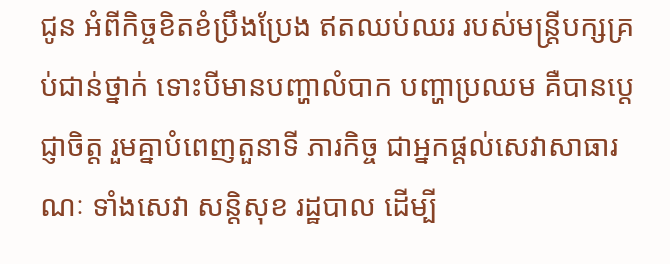ជូន អំពីកិច្ចខិតខំប្រឹងប្រែង ឥតឈប់ឈរ របស់មន្រ្តីបក្សគ្រប់ជាន់ថ្នាក់ ទោះបីមានបញ្ហាលំបាក បញ្ហាប្រឈម គឺបានប្តេជ្ញាចិត្ត រួមគ្នាបំពេញតួនាទី ភារកិច្ច ជាអ្នកផ្តល់សេវាសាធារណៈ ទាំងសេវា សន្តិសុខ រដ្ឋបាល ដើម្បី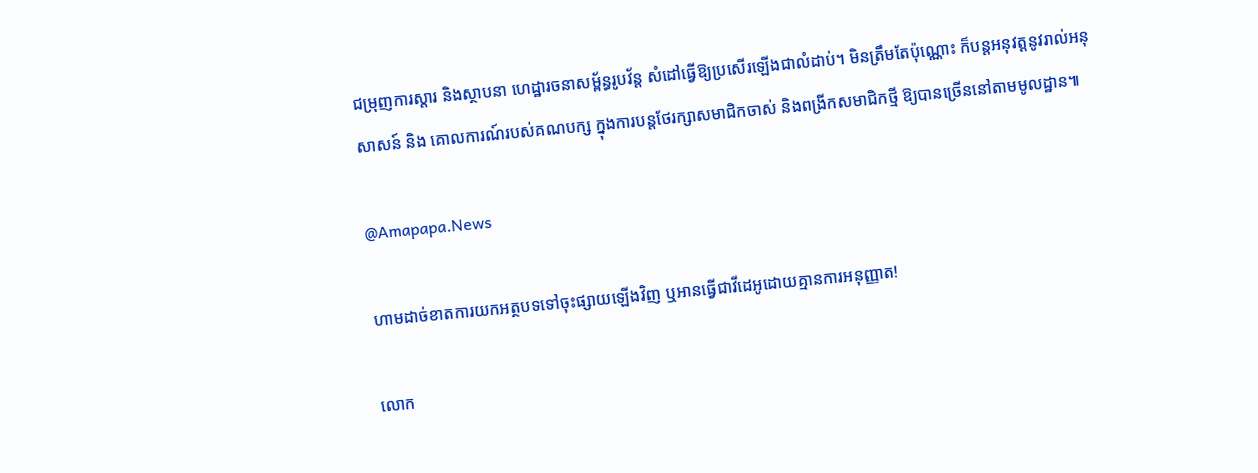ជម្រុញការស្តារ និងស្ថាបនា ហេដ្ឋារចនាសម្ព័ន្ធរូបវ័ន្ត សំដៅធ្វើឱ្យប្រសើរឡើងជាលំដាប់។ មិនត្រឹមតែប៉ុណ្ណោះ ក៏បន្តអនុវត្តនូវរាល់អនុសាសន៍ និង គោលការណ៍របស់គណបក្ស ក្នុងការបន្តថែរក្សាសមាជិកចាស់ និងពង្រីកសមាជិកថ្មី ឱ្យបានច្រើននៅតាមមូលដ្ឋាន៕

@Amapapa.News

ហាមដាច់ខាតការយកអត្ថបទទៅចុះផ្សាយឡើងវិញ ឬអានធ្វើជាវីដេអូដោយគ្មានការអនុញ្ញាត!

លោក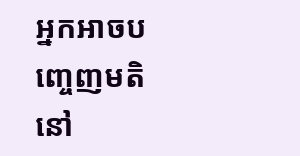អ្នកអាចបញ្ចេញមតិនៅ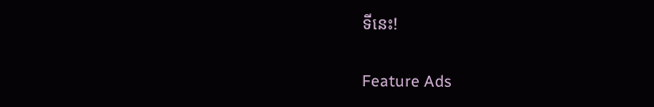ទីនេះ!

Feature Ads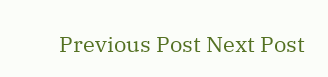Previous Post Next Post